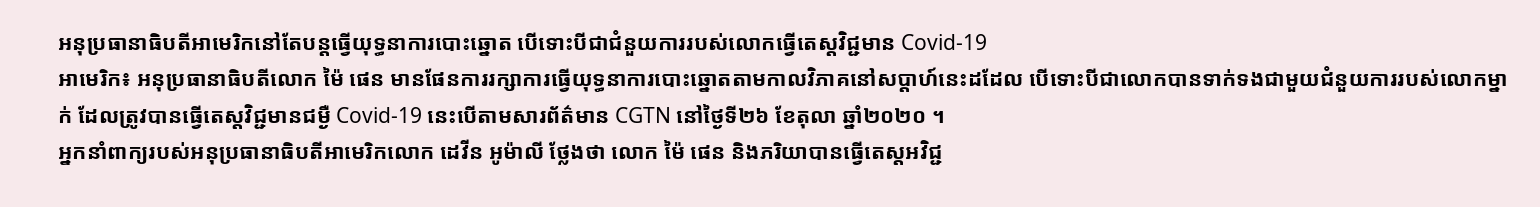អនុប្រធានាធិបតីអាមេរិកនៅតែបន្តធ្វើយុទ្ធនាការបោះឆ្នោត បើទោះបីជាជំនួយការរបស់លោកធ្វើតេស្តវិជ្ជមាន Covid-19
អាមេរិក៖ អនុប្រធានាធិបតីលោក ម៉ៃ ផេន មានផែនការរក្សាការធ្វើយុទ្ធនាការបោះឆ្នោតតាមកាលវិភាគនៅសប្តាហ៍នេះដដែល បើទោះបីជាលោកបានទាក់ទងជាមួយជំនួយការរបស់លោកម្នាក់ ដែលត្រូវបានធ្វើតេស្តវិជ្ជមានជម្ងឺ Covid-19 នេះបើតាមសារព័ត៌មាន CGTN នៅថ្ងៃទី២៦ ខែតុលា ឆ្នាំ២០២០ ។
អ្នកនាំពាក្យរបស់អនុប្រធានាធិបតីអាមេរិកលោក ដេវីន អូម៉ាលី ថ្លែងថា លោក ម៉ៃ ផេន និងភរិយាបានធ្វើតេស្តអវិជ្ជ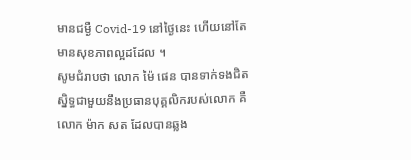មានជម្ងឺ Covid-19 នៅថ្ងៃនេះ ហើយនៅតែមានសុខភាពល្អដដែល ។
សូមជំរាបថា លោក ម៉ៃ ផេន បានទាក់ទងជិតស្និទ្ធជាមួយនឹងប្រធានបុគ្គលិករបស់លោក គឺលោក ម៉ាក សត ដែលបានឆ្លង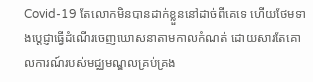Covid-19 តែលោកមិនបានដាក់ខ្លួននៅដាច់ពីគេទេ ហើយថែមទាងប្តេជ្ញាធ្វើដំណើរចេញឃោសនាតាមកាលកំណត់ ដោយសារតែគោលការណ៍របស់មជ្ឈមណ្ឌលគ្រប់គ្រង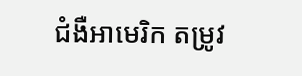ជំងឺអាមេរិក តម្រូវ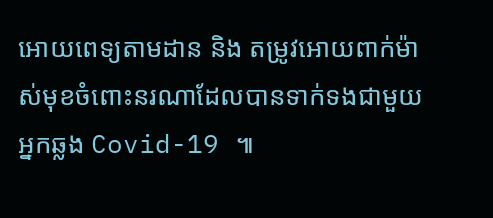អោយពេទ្យតាមដាន និង តម្រូវអោយពាក់ម៉ាស់មុខចំពោះនរណាដែលបានទាក់ទងជាមួយអ្នកឆ្លង Covid-19 ៕